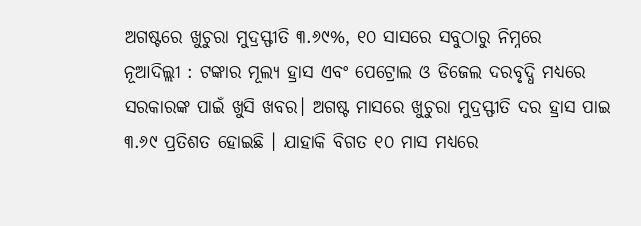ଅଗଷ୍ଟରେ ଖୁଚୁରା ମୁଦ୍ରସ୍ଫୀତି ୩.୬୯%, ୧୦ ସାସରେ ସବୁଠାରୁ ନିମ୍ନରେ
ନୂଆଦିଲ୍ଲୀ : ଟଙ୍କାର ମୂଲ୍ୟ ହ୍ରାସ ଏବଂ ପେଟ୍ରୋଲ ଓ ଡିଜେଲ ଦରବୃଦ୍ଧି ମଧ୍ୟରେ ସରକାରଙ୍କ ପାଇଁ ଖୁସି ଖବର। ଅଗଷ୍ଟ ମାସରେ ଖୁଚୁରା ମୁଦ୍ରସ୍ଫୀତି ଦର ହ୍ରାସ ପାଇ ୩.୬୯ ପ୍ରତିଶତ ହୋଇଛି । ଯାହାକି ବିଗତ ୧୦ ମାସ ମଧ୍ୟରେ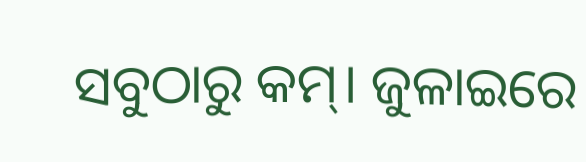ସବୁଠାରୁ କମ୍। ଜୁଳାଇରେ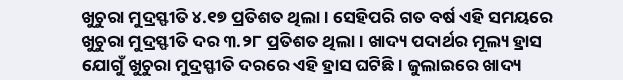ଖୁଚୁରା ମୁଦ୍ରସ୍ଫୀତି ୪.୧୭ ପ୍ରତିଶତ ଥିଲା। ସେହିପରି ଗତ ବର୍ଷ ଏହି ସମୟରେ ଖୁଚୁରା ମୁଦ୍ରସ୍ଫୀତି ଦର ୩.୨୮ ପ୍ରତିଶତ ଥିଲା। ଖାଦ୍ୟ ପଦାର୍ଥର ମୂଲ୍ୟ ହ୍ରାସ ଯୋଗୁଁ ଖୁଚୁରା ମୁଦ୍ରସ୍ଫୀତି ଦରରେ ଏହି ହ୍ରାସ ଘଟିଛି। ଜୁଲାଇରେ ଖାଦ୍ୟ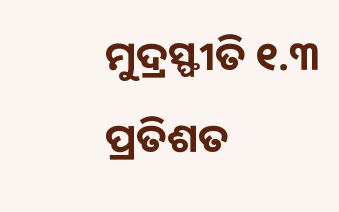ମୁଦ୍ରସ୍ଫୀତି ୧.୩ ପ୍ରତିଶତ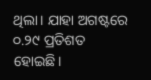ଥିଲା। ଯାହା ଅଗଷ୍ଟରେ ୦.୨୯ ପ୍ରତିଶତ ହୋଇଛି।